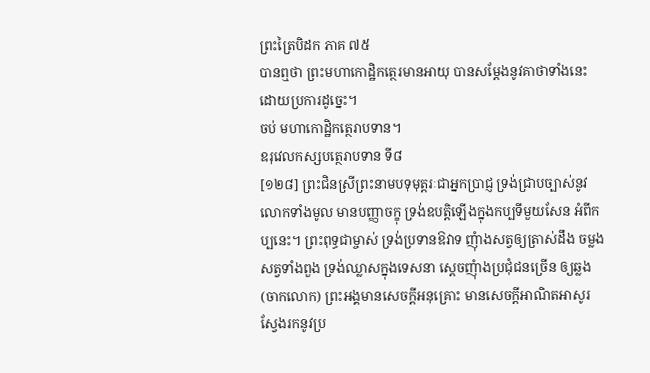ព្រះត្រៃបិដក ភាគ ៧៥
បានឮថា ព្រះមហាកោដ្ឋិកត្ថេរមានអាយុ បានសម្តែងនូវគាថាទាំងនេះ ដោយប្រការដូច្នេះ។
ចប់ មហាកោដ្ឋិកត្ថេរាបទាន។
ឧរុវេលកស្សបត្ថេរាបទាន ទី៨
[១២៨] ព្រះជិនស្រីព្រះនាមបទុមុត្តរៈជាអ្នកប្រាជ្ញ ទ្រង់ជ្រាបច្បាស់នូវលោកទាំងមូល មានបញ្ញាចក្ខុ ទ្រង់ឧបត្តិឡើងក្នុងកប្បទីមួយសែន អំពីកប្បនេះ។ ព្រះពុទ្ធជាម្ចាស់ ទ្រង់ប្រទានឱវាទ ញុំាងសត្វឲ្យត្រាស់ដឹង ចម្លងសត្វទាំងពួង ទ្រង់ឈ្លាសក្នុងទេសនា ស្តេចញុំាងប្រជុំជនច្រើន ឲ្យឆ្លង (ចាកលោក) ព្រះអង្គមានសេចក្តីអនុគ្រោះ មានសេចក្តីអាណិតអាសូរ ស្វែងរកនូវប្រ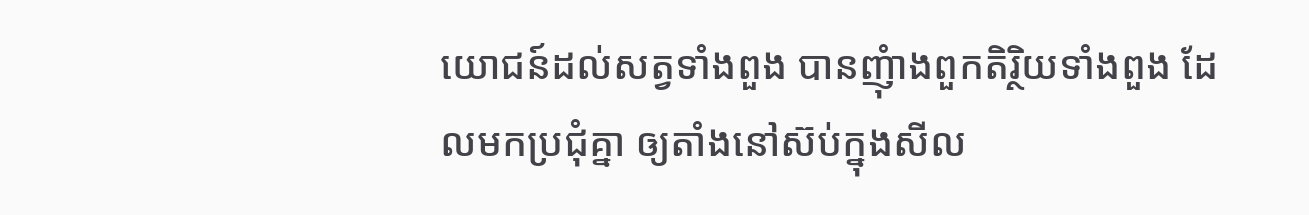យោជន៍ដល់សត្វទាំងពួង បានញុំាងពួកតិរ្ថិយទាំងពួង ដែលមកប្រជុំគ្នា ឲ្យតាំងនៅស៊ប់ក្នុងសីល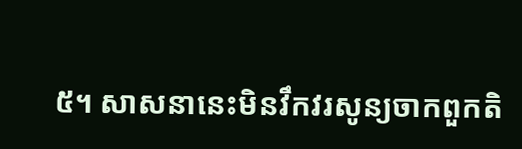៥។ សាសនានេះមិនវឹកវរសូន្យចាកពួកតិ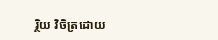រ្ថិយ វិចិត្រដោយ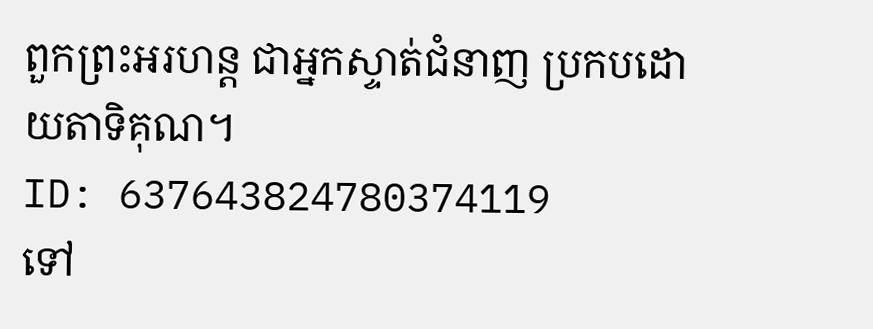ពួកព្រះអរហន្ត ជាអ្នកស្ទាត់ជំនាញ ប្រកបដោយតាទិគុណ។
ID: 637643824780374119
ទៅ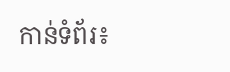កាន់ទំព័រ៖